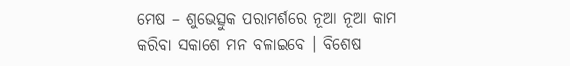ମେଷ – ଶୁଭେତ୍ସୁକ ପରାମର୍ଶରେ ନୂଆ ନୂଆ କାମ କରିବା ସକାଶେ ମନ ବଳାଇବେ । ବିଶେଷ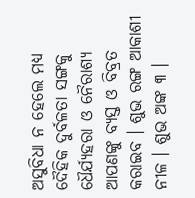ଅସୁବିଧା ନ ହେଲେ ମଧ୍ୟ ଦୈହିକ ଦୁର୍ବଳତା ସଙ୍ଗକୁ ଧୈର୍ଯ୍ୟହରା ଓ ନୈରାଶ୍ୟ ଆପଣଙ୍କୁ ବ୍ୟସ୍ତ ଓ ବିବ୍ରତ କରାଇବ । ଶୁଭ ରଙ୍ଗ ଆକାଶୀ ନୀଳ । ଶୁଭ ଅଙ୍କ ୩ ।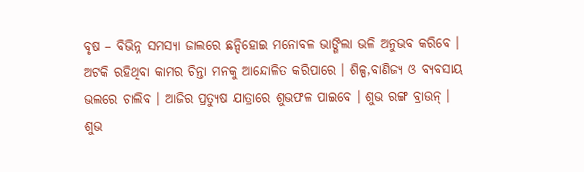ବୃଷ – ବିଭିନ୍ନ ସମସ୍ୟା ଜାଲରେ ଛନ୍ଦିହୋଇ ମନୋବଳ ଭାଙ୍ଗିଲା ଭଳି ଅନୁଭବ କରିବେ । ଅଟକି ରହିଥିବା କାମର ଚିନ୍ତା ମନକୁ ଆନ୍ଦୋଳିତ କରିପାରେ । ଶିଳ୍ପ,ବାଣିଜ୍ୟ ଓ ବ୍ୟବସାୟ ଭଲରେ ଚାଲିବ । ଆଜିର ପ୍ରତ୍ୟୁଷ ଯାତ୍ରାରେ ଶୁଭଫଳ ପାଇବେ । ଶୁଭ ରଙ୍ଗ ବ୍ରାଉନ୍ । ଶୁଭ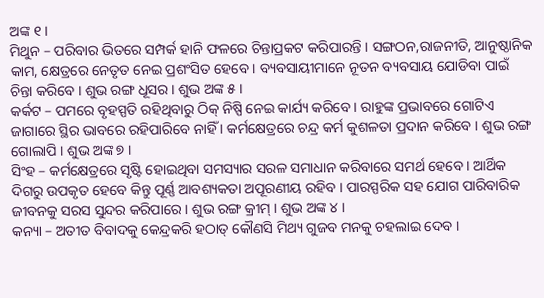ଅଙ୍କ ୧ ।
ମିଥୁନ – ପରିବାର ଭିତରେ ସମ୍ପର୍କ ହାନି ଫଳରେ ଚିନ୍ତାପ୍ରକଟ କରିପାରନ୍ତି । ସଙ୍ଗଠନ,ରାଜନୀତି, ଆନୁଷ୍ଠାନିକ କାମ, କ୍ଷେତ୍ରରେ ନେତୃତ ନେଇ ପ୍ରଶଂସିତ ହେବେ । ବ୍ୟବସାୟୀମାନେ ନୂତନ ବ୍ୟବସାୟ ଯୋଡିବା ପାଇଁ ଚିନ୍ତା କରିବେ । ଶୁଭ ରଙ୍ଗ ଧୂସର । ଶୁଭ ଅଙ୍କ ୫ ।
କର୍କଟ – ପମରେ ବୃହସ୍ପତି ରହିଥିବାରୁ ଠିକ୍ ନିଷ୍ପି ନେଇ କାର୍ଯ୍ୟ କରିବେ । ରାହୁଙ୍କ ପ୍ରଭାବରେ ଗୋଟିଏ ଜାଗାରେ ସ୍ଥିର ଭାବରେ ରହିପାରିବେ ନାହିଁ । କର୍ମକ୍ଷେତ୍ରରେ ଚନ୍ଦ୍ର କର୍ମ କୁଶଳତା ପ୍ରଦାନ କରିବେ । ଶୁଭ ରଙ୍ଗ ଗୋଲାପି । ଶୁଭ ଅଙ୍କ ୭ ।
ସିଂହ – କର୍ମକ୍ଷେତ୍ରରେ ସୃଷ୍ଟି ହୋଇଥିବା ସମସ୍ୟାର ସରଳ ସମାଧାନ କରିବାରେ ସମର୍ଥ ହେବେ । ଆର୍ଥିକ ଦିଗରୁ ଉପକୃତ ହେବେ କିନ୍ତୁ ପୂର୍ଣ୍ଣ ଆବଶ୍ୟକତା ଅପୂରଣୀୟ ରହିବ । ପାରସ୍ପରିକ ସହ ଯୋଗ ପାରିବାରିକ ଜୀବନକୁ ସରସ ସୁନ୍ଦର କରିପାରେ । ଶୁଭ ରଙ୍ଗ କ୍ରୀମ୍ । ଶୁଭ ଅଙ୍କ ୪ ।
କନ୍ୟା – ଅତୀତ ବିବାଦକୁ କେନ୍ଦ୍ରକରି ହଠାତ୍ କୌଣସି ମିଥ୍ୟ ଗୁଜବ ମନକୁ ଚହଲାଇ ଦେବ ।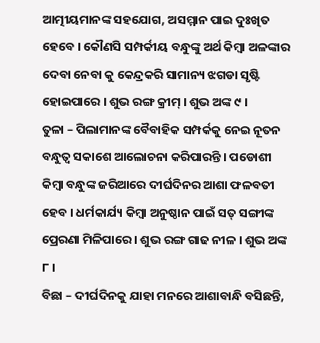ଆତ୍ମୀୟମାନଙ୍କ ସହଯୋଗ, ଅସମ୍ମାନ ପାଇ ଦୁଃଖିତ ହେବେ । କୌଣସି ସମ୍ପର୍କୀୟ ବନ୍ଧୁଙ୍କୁ ଅର୍ଥ କିମ୍ବା ଅଳଙ୍କାର ଦେବା ନେବା କୁ କେନ୍ଦ୍ରକରି ସାମାନ୍ୟ ଝଗଡା ସୃଷ୍ଟି ହୋଇପାରେ । ଶୁଭ ରଙ୍ଗ କ୍ରୀମ୍ । ଶୁଭ ଅଙ୍କ ୯ ।
ତୁଳା – ପିଲାମାନଙ୍କ ବୈବାହିକ ସମ୍ପର୍କକୁ ନେଇ ନୂତନ ବନ୍ଧୁତ୍ୱ ସକାଶେ ଆଲୋଚନା କରିପାରନ୍ତି । ପଡୋଶୀ କିମ୍ବା ବନ୍ଧୁଙ୍କ ଜରିଆରେ ଦୀର୍ଘଦିନର ଆଶା ଫଳବତୀ ହେବ । ଧର୍ମକାର୍ଯ୍ୟ କିମ୍ବା ଅନୁଷ୍ଠାନ ପାଇଁ ସତ୍ ସଙ୍ଗୀଙ୍କ ପ୍ରେରଣା ମିଳିପାରେ । ଶୁଭ ରଙ୍ଗ ଗାଢ ନୀଳ । ଶୁଭ ଅଙ୍କ ୮ ।
ବିଛା – ଦୀର୍ଘଦିନକୁ ଯାହା ମନରେ ଆଶାବାନ୍ଧି ବସିଛନ୍ତି,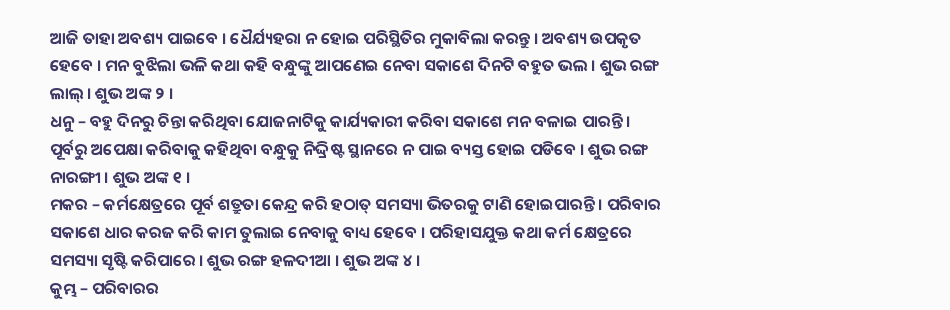ଆଜି ତାହା ଅବଶ୍ୟ ପାଇବେ । ଧୈର୍ଯ୍ୟହରା ନ ହୋଇ ପରିସ୍ଥିତିର ମୁକାବିଲା କରନ୍ତୁ । ଅବଶ୍ୟ ଉପକୃତ ହେବେ । ମନ ବୁଝିଲା ଭଳି କଥା କହି ବନ୍ଧୁଙ୍କୁ ଆପଣେଇ ନେବା ସକାଶେ ଦିନଟି ବହୁତ ଭଲ । ଶୁଭ ରଙ୍ଗ ଲାଲ୍ । ଶୁଭ ଅଙ୍କ ୨ ।
ଧନୁ – ବହୁ ଦିନରୁ ଚିନ୍ତା କରିଥିବା ଯୋଜନାଟିକୁ କାର୍ଯ୍ୟକାରୀ କରିବା ସକାଶେ ମନ ବଳାଇ ପାରନ୍ତି । ପୂର୍ବରୁ ଅପେକ୍ଷା କରିବାକୁ କହିଥିବା ବନ୍ଧୁକୁ ନିଦ୍ଦ୍ରିଷ୍ଟ ସ୍ଥାନରେ ନ ପାଇ ବ୍ୟସ୍ତ ହୋଇ ପଡିବେ । ଶୁଭ ରଙ୍ଗ ନାରଙ୍ଗୀ । ଶୁଭ ଅଙ୍କ ୧ ।
ମକର – କର୍ମକ୍ଷେତ୍ରରେ ପୂର୍ବ ଶତ୍ରୁତା କେନ୍ଦ୍ର କରି ହଠାତ୍ ସମସ୍ୟା ଭିତରକୁ ଟାଣି ହୋଇପାରନ୍ତି । ପରିବାର ସକାଶେ ଧାର କରଜ କରି କାମ ତୁଲାଇ ନେବାକୁ ବାଧ୍ୟ ହେବେ । ପରିହାସଯୁକ୍ତ କଥା କର୍ମ କ୍ଷେତ୍ରରେ ସମସ୍ୟା ସୃଷ୍ଟି କରିପାରେ । ଶୁଭ ରଙ୍ଗ ହଳଦୀଆ । ଶୁଭ ଅଙ୍କ ୪ ।
କୁମ୍ଭ – ପରିବାରର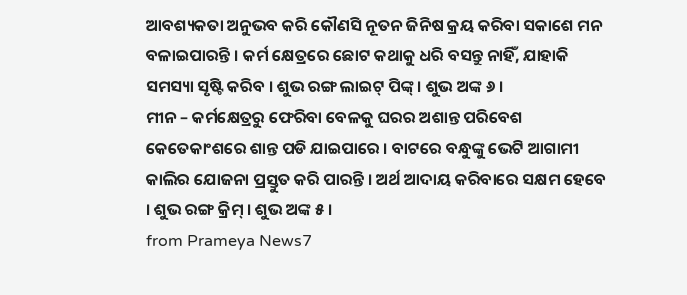ଆବଶ୍ୟକତା ଅନୁଭବ କରି କୌଣସି ନୂତନ ଜିନିଷ କ୍ରୟ କରିବା ସକାଶେ ମନ ବଳାଇପାରନ୍ତି । କର୍ମ କ୍ଷେତ୍ରରେ ଛୋଟ କଥାକୁ ଧରି ବସନ୍ତୁ ନାହିଁ, ଯାହାକି ସମସ୍ୟା ସୃଷ୍ଟି କରିବ । ଶୁଭ ରଙ୍ଗ ଲାଇଟ୍ ପିଙ୍କ୍ । ଶୁଭ ଅଙ୍କ ୬ ।
ମୀନ – କର୍ମକ୍ଷେତ୍ରରୁ ଫେରିବା ବେଳକୁ ଘରର ଅଶାନ୍ତ ପରିବେଶ କେତେକାଂଶରେ ଶାନ୍ତ ପଡି ଯାଇପାରେ । ବାଟରେ ବନ୍ଧୁଙ୍କୁ ଭେଟି ଆଗାମୀ କାଲିର ଯୋଜନା ପ୍ରସ୍ତୁତ କରି ପାରନ୍ତି । ଅର୍ଥ ଆଦାୟ କରିବାରେ ସକ୍ଷମ ହେବେ । ଶୁଭ ରଙ୍ଗ କ୍ରିମ୍ । ଶୁଭ ଅଙ୍କ ୫ ।
from Prameya News7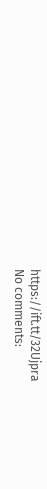https://ift.tt/32Ujpra
No comments: